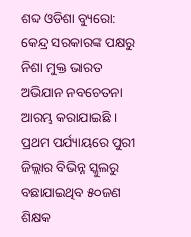ଶବ୍ଦ ଓଡିଶା ବ୍ୟୁରୋ: କେନ୍ଦ୍ର ସରକାରଙ୍କ ପକ୍ଷରୁ ନିଶା ମୁକ୍ତ ଭାରତ ଅଭିଯାନ ନବଚେତନା ଆରମ୍ଭ କରାଯାଇଛି । ପ୍ରଥମ ପର୍ଯ୍ୟାୟରେ ପୁରୀ ଜିଲ୍ଲାର ବିଭିନ୍ନ ସ୍କୁଲରୁ ବଛାଯାଇଥିବ ୫୦ଜଣ ଶିକ୍ଷକ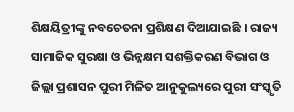ଶିକ୍ଷୟିତ୍ରୀଙ୍କୁ ନବଚେତନା ପ୍ରଶିକ୍ଷଣ ଦିଆଯାଇଛି । ରାଜ୍ୟ ସାମାଜିକ ସୁରକ୍ଷା ଓ ଭିନ୍ନକ୍ଷମ ସଶକ୍ତିକରଣ ବିଭାଗ ଓ ଜିଲ୍ଲା ପ୍ରଶାସନ ପୁରୀ ମିଳିତ ଆନୁକୁଲ୍ୟରେ ପୁରୀ ସଂସ୍କୃତି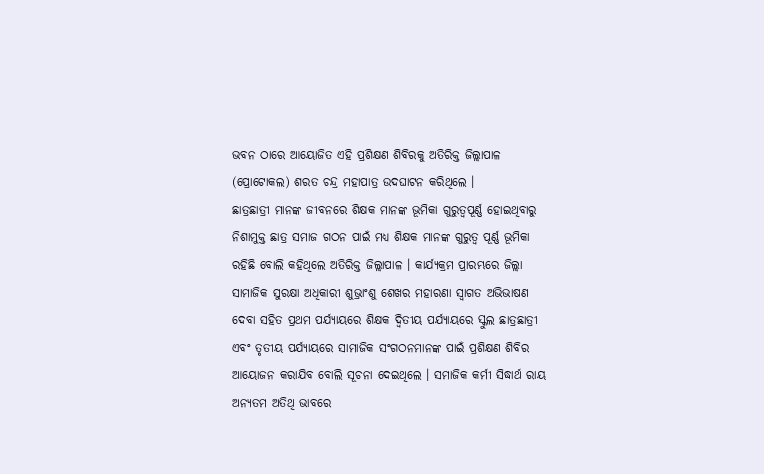ଭବନ ଠାରେ ଆୟୋଜିତ ଏହି ପ୍ରଶିକ୍ଷଣ ଶିବିରକୁ ଅତିରିକ୍ତ ଜିଲ୍ଲାପାଳ (ପ୍ରୋଟୋକଲ) ଶରତ ଚନ୍ଦ୍ର ମହାପାତ୍ର ଉଦଘାଟନ କରିଥିଲେ ।
ଛାତ୍ରଛାତ୍ରୀ ମାନଙ୍କ ଜୀବନରେ ଶିକ୍ଷକ ମାନଙ୍କ ଭୂମିକା ଗୁରୁତ୍ୱପୂର୍ଣ୍ଣ ହୋଇଥିବାରୁ ନିଶାମୁକ୍ତ ଛାତ୍ର ସମାଜ ଗଠନ ପାଇଁ ମଧ୍ୟ ଶିକ୍ଷକ ମାନଙ୍କ ଗୁରୁତ୍ଵ ପୂର୍ଣ୍ଣ ଭୂମିକା ରହିଛି ବୋଲି କହିଥିଲେ ଅତିରିକ୍ତ ଜିଲ୍ଲାପାଳ । କାର୍ଯ୍ୟକ୍ରମ ପ୍ରାରମ୍ଭରେ ଜିଲ୍ଲା ସାମାଜିକ ସୁରକ୍ଷା ଅଧିକାରୀ ଶୁଭ୍ରାଂଶୁ ଶେଖର ମହାରଣା ସ୍ୱାଗତ ଅଭିଭାଷଣ ଦେବା ସହିତ ପ୍ରଥମ ପର୍ଯ୍ୟାୟରେ ଶିକ୍ଷକ ଦ୍ବିତୀୟ ପର୍ଯ୍ୟାୟରେ ସ୍କୁଲ ଛାତ୍ରଛାତ୍ରୀ ଏବଂ ତୃତୀୟ ପର୍ଯ୍ୟାୟରେ ସାମାଜିକ ସଂଗଠନମାନଙ୍କ ପାଇଁ ପ୍ରଶିକ୍ଷଣ ଶିବିର ଆୟୋଜନ କରାଯିବ ବୋଲି ସୂଚନା ଦେଇଥିଲେ । ସମାଜିକ କର୍ମୀ ସିଦ୍ଧାର୍ଥ ରାୟ ଅନ୍ୟତମ ଅତିଥି ଭାବରେ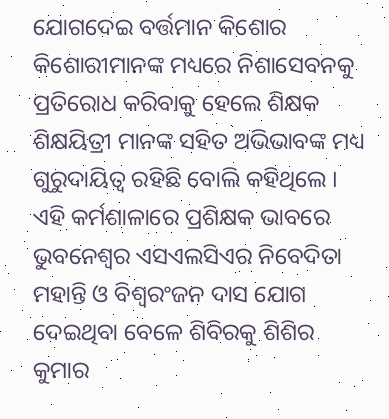ଯୋଗଦେଇ ବର୍ତ୍ତମାନ କିଶୋର କିଶୋରୀମାନଙ୍କ ମଧ୍ୟରେ ନିଶାସେବନକୁ ପ୍ରତିରୋଧ କରିବାକୁ ହେଲେ ଶିକ୍ଷକ ଶିକ୍ଷୟିତ୍ରୀ ମାନଙ୍କ ସହିତ ଅଭିଭାବଙ୍କ ମଧ୍ୟ ଗୁରୁଦାୟିତ୍ୱ ରହିଛି ବୋଲି କହିଥିଲେ । ଏହି କର୍ମଶାଳାରେ ପ୍ରଶିକ୍ଷକ ଭାବରେ ଭୁବନେଶ୍ୱର ଏସଏଲସିଏର ନିବେଦିତା ମହାନ୍ତି ଓ ବିଶ୍ବରଂଜନ ଦାସ ଯୋଗ ଦେଇଥିବା ବେଳେ ଶିବିରକୁ ଶିଶିର କୁମାର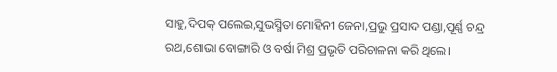ସାହୁ,ଦିପକ୍ ପଲେଇ,ସୁଭସ୍ମିତା ମୋହିନୀ ଜେନା,ପ୍ରଭୁ ପ୍ରସାଦ ପଣ୍ଡା,ପୂର୍ଣ୍ଣ ଚନ୍ଦ୍ର ରଥ,ଶୋଭା ବୋଙ୍ଗାରି ଓ ବର୍ଷା ମିଶ୍ର ପ୍ରଭୃତି ପରିଚାଳନା କରି ଥିଲେ।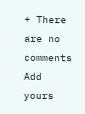+ There are no comments
Add yours